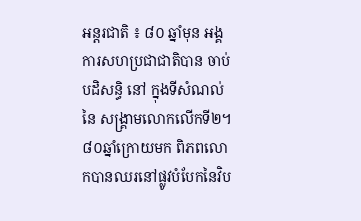អន្តរជាតិ ៖ ៨០ ឆ្នាំមុន អង្គការសហប្រជាជាតិបាន ចាប់បដិសន្ធិ នៅ ក្នុងទីសំណល់ នៃ សង្គ្រាមលោកលើកទី២។៨០ឆ្នាំក្រោយមក ពិភពលោកបានឈរនៅផ្លូវបំបែកនៃវិប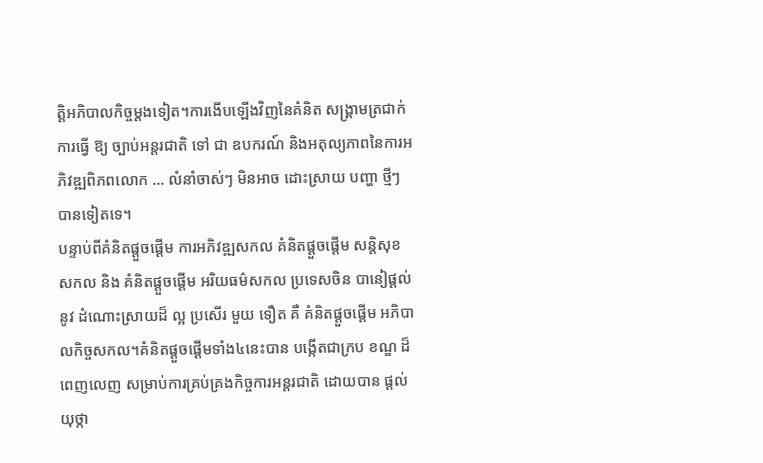ត្តិអភិបាលកិច្ចម្តងទៀត។ការងើបឡើងវិញនៃគំនិត សង្រ្គាមត្រជាក់ ការធ្វើ ឱ្យ ច្បាប់អន្តរជាតិ ទៅ ជា ឧបករណ៍ និងអតុល្យភាពនៃការអភិវឌ្ឍពិភពលោក … លំនាំចាស់ៗ មិនអាច ដោះស្រាយ បញ្ហា ថ្មីៗ បានទៀតទេ។
បន្ទាប់ពីគំនិតផ្តួចផ្តើម ការអភិវឌ្ឍសកល គំនិតផ្តួចផ្តើម សន្តិសុខសកល និង គំនិតផ្តួចផ្តើម អរិយធម៌សកល ប្រទេសចិន បានៀផ្តល់ នូវ ដំណោះស្រាយដ៏ ល្អ ប្រសើរ មួយ ទឿត គឺ គំនិតផ្តួចផ្តើម អភិបាលកិច្ចសកល។គំនិតផ្តួចផ្តើមទាំង៤នេះបាន បង្កើតជាក្រប ខណ្ឌ ដ៏ពេញលេញ សម្រាប់ការគ្រប់គ្រងកិច្ចការអន្តរជាតិ ដោយបាន ផ្តល់យុថ្កា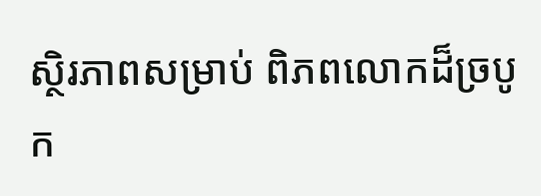ស្ថិរភាពសម្រាប់ ពិភពលោកដ៏ច្របូក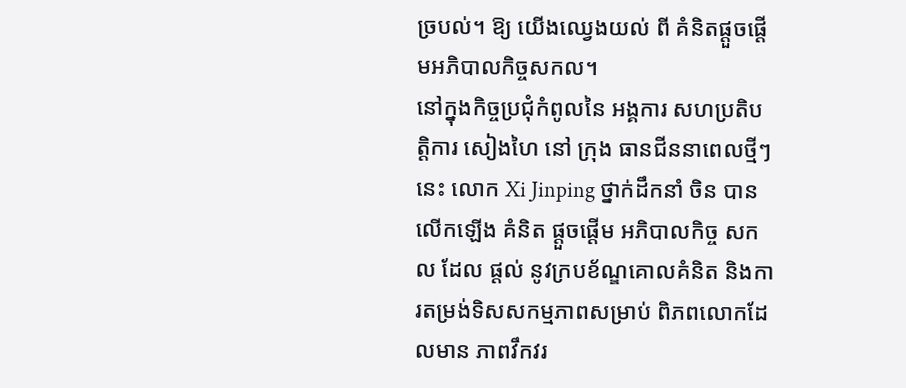ច្របល់។ ឱ្យ យើងឈ្វេងយល់ ពី គំនិតផ្តួចផ្តើមអភិបាលកិច្ចសកល។
នៅក្នុងកិច្ចប្រជុំកំពូលនៃ អង្គការ សហប្រតិបត្តិការ សៀងហៃ នៅ ក្រុង ធានជីននាពេលថ្មីៗនេះ លោក Xi Jinping ថ្នាក់ដឹកនាំ ចិន បាន លើកឡើង គំនិត ផ្តួចផ្តើម អភិបាលកិច្ច សកល ដែល ផ្តល់ នូវក្របខ័ណ្ឌគោលគំនិត និងការតម្រង់ទិសសកម្មភាពសម្រាប់ ពិភពលោកដែលមាន ភាពវឹកវរ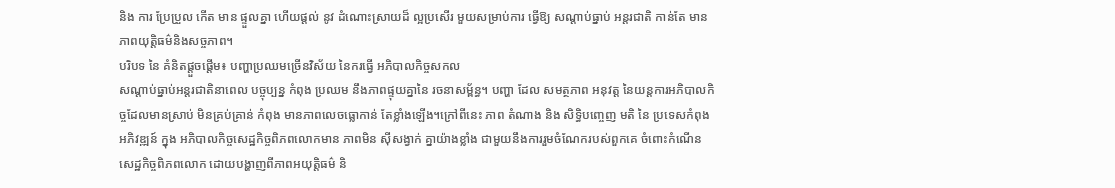និង ការ ប្រែប្រួល កើត មាន ផ្ទួលគ្នា ហើយផ្តល់ នូវ ដំណោះស្រាយដ៏ ល្អប្រសើរ មួយសម្រាប់ការ ធ្វើឱ្យ សណ្តាប់ធ្នាប់ អន្តរជាតិ កាន់តែ មាន ភាពយុត្តិធម៌និងសច្ចភាព។
បរិបទ នៃ គំនិតផ្តួចផ្តើម៖ បញ្ហាប្រឈមច្រើនវិស័យ នៃករធ្វើ អភិបាលកិច្ចសកល
សណ្តាប់ធ្នាប់អន្តរជាតិនាពេល បច្ចុប្បន្ន កំពុង ប្រឈម នឹងភាពផ្ទុយគ្នានៃ រចនាសម្ព័ន្ធ។ បញ្ហា ដែល សមត្ថភាព អនុវត្ត នៃយន្តការអភិបាលកិច្ចដែលមានស្រាប់ មិនគ្រប់គ្រាន់ កំពុង មានភាពលេចធ្លោកាន់ តែខ្លាំងឡើង។ក្រៅពីនេះ ភាព តំណាង និង សិទ្ធិបញ្ចេញ មតិ នៃ ប្រទេសកំពុង អភិវឌ្ឍន៍ ក្នុង អភិបាលកិច្ចសេដ្ឋកិច្ចពិភពលោកមាន ភាពមិន ស៊ីសង្វាក់ គ្នាយ៉ាងខ្លាំង ជាមួយនឹងការរួមចំណែករបស់ពួកគេ ចំពោះកំណើនសេដ្ឋកិច្ចពិភពលោក ដោយបង្ហាញពីភាពអយុត្តិធម៌ និ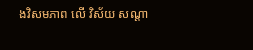ងវិសមភាព លើ វិស័យ សណ្តា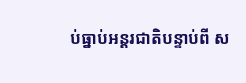ប់ធ្នាប់អន្តរជាតិបន្ទាប់ពី ស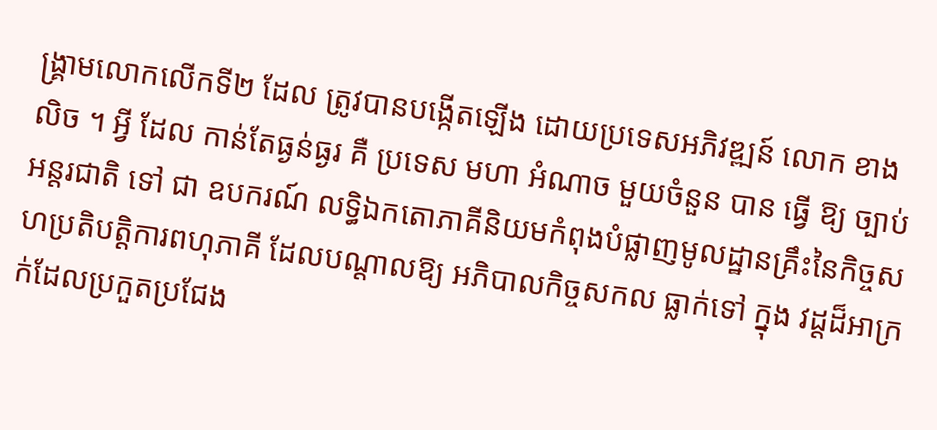ង្គ្រាមលោកលើកទី២ ដែល ត្រូវបានបង្កើតឡើង ដោយប្រទេសអភិវឌ្ឍន៍ លោក ខាង លិច ។ អ្វី ដែល កាន់តែធ្ងន់ធ្ងរ គឺ ប្រទេស មហា អំណាច មួយចំនួន បាន ធ្វើ ឱ្យ ច្បាប់ អន្តរជាតិ ទៅ ជា ឧបករណ៍ លទ្ធិឯកតោភាគីនិយមកំពុងបំផ្លាញមូលដ្ឋានគ្រឹះនៃកិច្ចសហប្រតិបត្តិការពហុភាគី ដែលបណ្តាលឱ្យ អភិបាលកិច្ចសកល ធ្លាក់ទៅ ក្នុង វដ្តដ៏អាក្រក់ដែលប្រកួតប្រជែង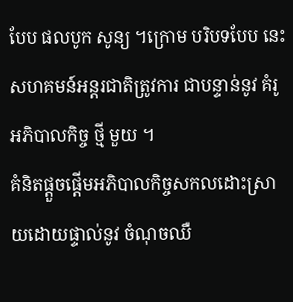បែប ផលបូក សូន្យ ។ក្រោម បរិបទបែប នេះ សហគមន៍អន្តរជាតិត្រូវការ ជាបន្ទាន់នូវ គំរូអភិបាលកិច្ច ថ្មី មួយ ។
គំនិតផ្តួចផ្តើមអភិបាលកិច្ចសកលដោះស្រាយដោយផ្ទាល់នូវ ចំណុចឈឺ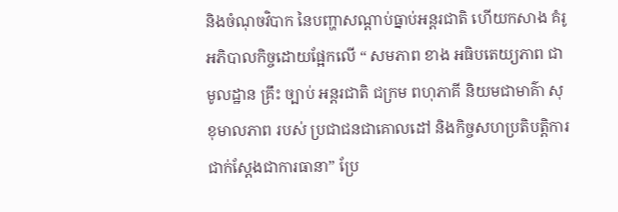និងចំណុចវិបាក នៃបញ្ហាសណ្តាប់ធ្នាប់អន្តរជាតិ ហើយកសាង គំរូអភិបាលកិច្ចដោយផ្អែកលើ “ សមភាព ខាង អធិបតេយ្យភាព ជា មូលដ្ឋាន គ្រឹះ ច្បាប់ អន្តរជាតិ ជក្រម ពហុភាគី និយមជាមាគ៌ា សុខុមាលភាព របស់ ប្រជាជនជាគោលដៅ និងកិច្ចសហប្រតិបត្តិការជាក់ស្តែងជាការធានា” ប្រែ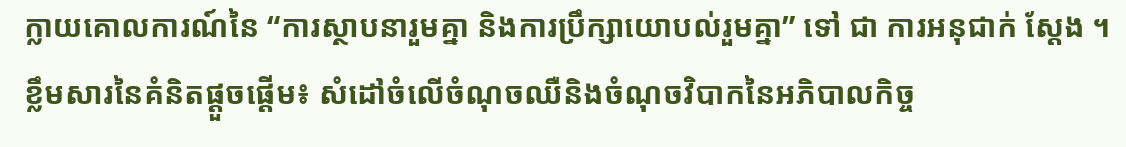ក្លាយគោលការណ៍នៃ “ការស្ថាបនារួមគ្នា និងការប្រឹក្សាយោបល់រួមគ្នា” ទៅ ជា ការអនុជាក់ ស្តែង ។ខ្លឹមសារនៃគំនិតផ្តួចផ្តើម៖ សំដៅចំលើចំណុចឈឺនិងចំណុចវិបាកនៃអភិបាលកិច្ច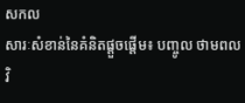សកល
សារៈសំខាន់នៃគំនិតផ្តួចផ្តើម៖ បញ្ចូល ថាមពល វិ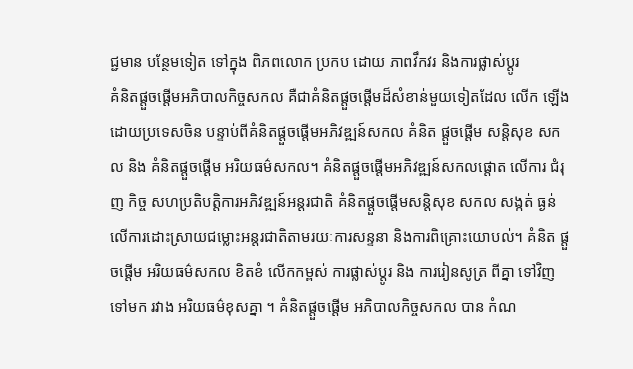ជ្ជមាន បន្ថែមទៀត ទៅក្នុង ពិភពលោក ប្រកប ដោយ ភាពវឹកវរ និងការផ្លាស់ប្តូរ
គំនិតផ្តួចផ្តើមអភិបាលកិច្ចសកល គឺជាគំនិតផ្តួចផ្តើមដ៏សំខាន់មួយទៀតដែល លើក ឡើងដោយប្រទេសចិន បន្ទាប់ពីគំនិតផ្តួចផ្តើមអភិវឌ្ឍន៍សកល គំនិត ផ្តួចផ្តើម សន្តិសុខ សកល និង គំនិតផ្តួចផ្តើម អរិយធម៌សកល។ គំនិតផ្តួចផ្តើមអភិវឌ្ឍន៍សកលផ្តោត លើការ ជំរុញ កិច្ច សហប្រតិបត្តិការអភិវឌ្ឍន៍អន្តរជាតិ គំនិតផ្តួចផ្តើមសន្តិសុខ សកល សង្កត់ ធ្ងន់ លើការដោះស្រាយជម្លោះអន្តរជាតិតាមរយៈការសន្ទនា និងការពិគ្រោះយោបល់។ គំនិត ផ្តួចផ្តើម អរិយធម៌សកល ខិតខំ លើកកម្ពស់ ការផ្លាស់ប្តូរ និង ការរៀនសូត្រ ពីគ្នា ទៅវិញ ទៅមក រវាង អរិយធម៌ខុសគ្នា ។ គំនិតផ្តួចផ្តើម អភិបាលកិច្ចសកល បាន កំណ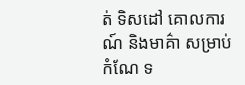ត់ ទិសដៅ គោលការណ៍ និងមាគ៌ា សម្រាប់ កំណែ ទ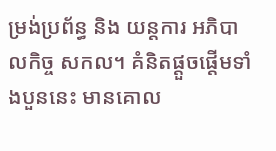ម្រង់ប្រព័ន្ធ និង យន្តការ អភិបាលកិច្ច សកល។ គំនិតផ្តួចផ្តើមទាំងបួននេះ មានគោល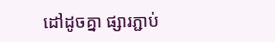ដៅដូចគ្នា ផ្សារភ្ជាប់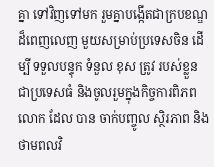គ្នា ទៅវិញទៅមក រួមគ្នាបង្កើតជាក្របខណ្ឌដ៏ពេញលេញ មួយសម្រាប់ប្រទេសចិន ដើម្បី ទទួលបន្ទុក ទំនួល ខុស ត្រូវ របស់ខ្លួន ជាប្រទេសធំ និងចូលរួមក្នុងកិច្ចការពិភពលោក ដែល បាន ចាក់បញ្ចូល ស្ថិរភាព និង ថាមពលវិ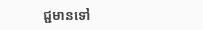ជ្ជមានទៅ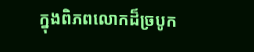ក្នុងពិភពលោកដ៏ច្របូក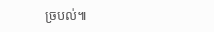ច្របល់៕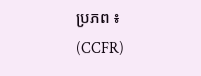ប្រភព ៖ (CCFR)